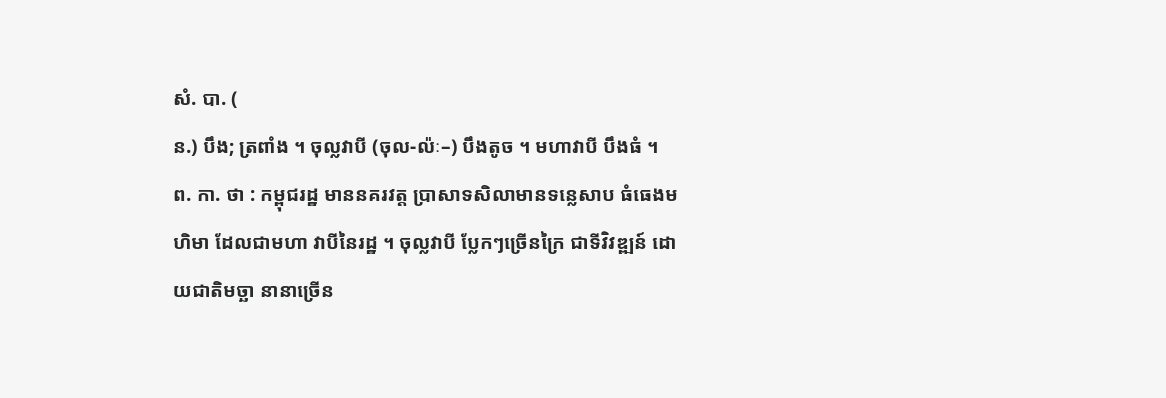សំ. បា. (
ន.) បឹង; ត្រពាំង ។ ចុល្លវាបី (ចុល-ល៉ៈ–) បឹងតូច ។ មហាវាបី បឹងធំ ។
ព. កា. ថា : កម្ពុជរដ្ឋ មាននគរវត្ត ប្រាសាទសិលាមានទន្លេសាប ធំធេងមហិមា ដែលជាមហា វាបីនៃរដ្ឋ ។ ចុល្លវាបី ប្លែកៗច្រើនក្រៃ ជាទីវិវឌ្ឍន៍ ដោយជាតិមច្ឆា នានាច្រើន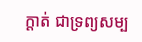ក្ដាត់ ជាទ្រព្យសម្ប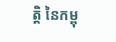ត្តិ នៃកម្ពុ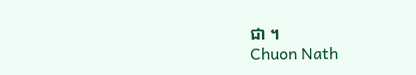ជា ។
Chuon Nath